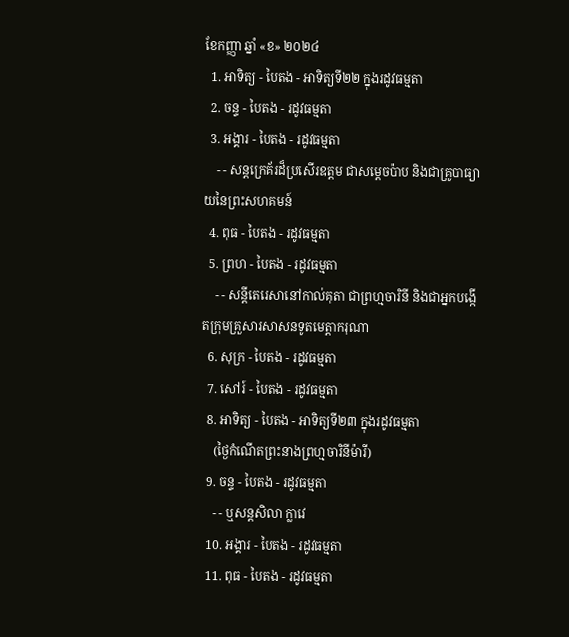ខែកញ្ញា ឆ្នាំ «ខ» ២០២៤
  1. អាទិត្យ - បៃតង - អាទិត្យទី២២ ក្នុងរដូវធម្មតា
  2. ចន្ទ - បៃតង - រដូវធម្មតា
  3. អង្គារ - បៃតង - រដូវធម្មតា
    - - សន្តក្រេគ័រដ៏ប្រសើរឧត្តម ជាសម្ដេចប៉ាប និងជាគ្រូបាធ្យាយនៃព្រះសហគមន៍
  4. ពុធ - បៃតង - រដូវធម្មតា
  5. ព្រហ - បៃតង - រដូវធម្មតា
    - - សន្តីតេរេសានៅកាល់គុតា ជាព្រហ្មចារិនី និងជាអ្នកបង្កើតក្រុមគ្រួសារសាសនទូតមេត្ដាករុណា
  6. សុក្រ - បៃតង - រដូវធម្មតា
  7. សៅរ៍ - បៃតង - រដូវធម្មតា
  8. អាទិត្យ - បៃតង - អាទិត្យទី២៣ ក្នុងរដូវធម្មតា
    (ថ្ងៃកំណើតព្រះនាងព្រហ្មចារិនីម៉ារី)
  9. ចន្ទ - បៃតង - រដូវធម្មតា
    - - ឬសន្តសិលា ក្លាវេ
  10. អង្គារ - បៃតង - រដូវធម្មតា
  11. ពុធ - បៃតង - រដូវធម្មតា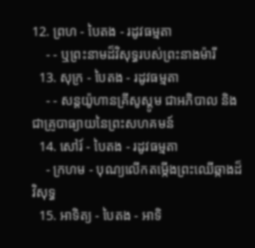12. ព្រហ - បៃតង - រដូវធម្មតា
    - - ឬព្រះនាមដ៏វិសុទ្ធរបស់ព្រះនាងម៉ារី
  13. សុក្រ - បៃតង - រដូវធម្មតា
    - - សន្តយ៉ូហានគ្រីសូស្តូម ជាអភិបាល និងជាគ្រូបាធ្យាយនៃព្រះសហគមន៍
  14. សៅរ៍ - បៃតង - រដូវធម្មតា
    - ក្រហម - បុណ្យលើកតម្កើងព្រះឈើឆ្កាងដ៏វិសុទ្ធ
  15. អាទិត្យ - បៃតង - អាទិ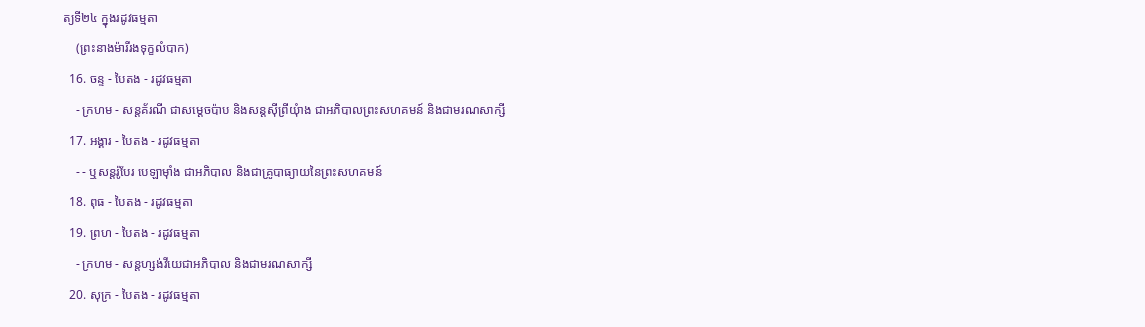ត្យទី២៤ ក្នុងរដូវធម្មតា
    (ព្រះនាងម៉ារីរងទុក្ខលំបាក)
  16. ចន្ទ - បៃតង - រដូវធម្មតា
    - ក្រហម - សន្តគ័រណី ជាសម្ដេចប៉ាប និងសន្តស៊ីព្រីយុំាង ជាអភិបាលព្រះសហគមន៍ និងជាមរណសាក្សី
  17. អង្គារ - បៃតង - រដូវធម្មតា
    - - ឬសន្តរ៉ូបែរ បេឡាម៉ាំង ជាអភិបាល និងជាគ្រូបាធ្យាយនៃព្រះសហគមន៍
  18. ពុធ - បៃតង - រដូវធម្មតា
  19. ព្រហ - បៃតង - រដូវធម្មតា
    - ក្រហម - សន្តហ្សង់វីយេជាអភិបាល និងជាមរណសាក្សី
  20. សុក្រ - បៃតង - រដូវធម្មតា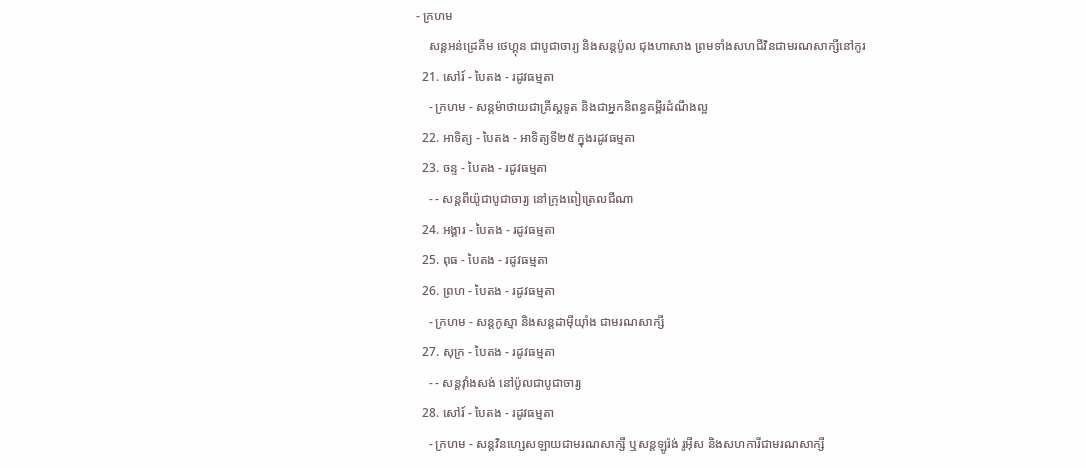- ក្រហម
    សន្តអន់ដ្រេគីម ថេហ្គុន ជាបូជាចារ្យ និងសន្តប៉ូល ជុងហាសាង ព្រមទាំងសហជីវិនជាមរណសាក្សីនៅកូរ
  21. សៅរ៍ - បៃតង - រដូវធម្មតា
    - ក្រហម - សន្តម៉ាថាយជាគ្រីស្តទូត និងជាអ្នកនិពន្ធគម្ពីរដំណឹងល្អ
  22. អាទិត្យ - បៃតង - អាទិត្យទី២៥ ក្នុងរដូវធម្មតា
  23. ចន្ទ - បៃតង - រដូវធម្មតា
    - - សន្តពីយ៉ូជាបូជាចារ្យ នៅក្រុងពៀត្រេលជីណា
  24. អង្គារ - បៃតង - រដូវធម្មតា
  25. ពុធ - បៃតង - រដូវធម្មតា
  26. ព្រហ - បៃតង - រដូវធម្មតា
    - ក្រហម - សន្តកូស្មា និងសន្តដាម៉ីយុាំង ជាមរណសាក្សី
  27. សុក្រ - បៃតង - រដូវធម្មតា
    - - សន្តវុាំងសង់ នៅប៉ូលជាបូជាចារ្យ
  28. សៅរ៍ - បៃតង - រដូវធម្មតា
    - ក្រហម - សន្តវិនហ្សេសឡាយជាមរណសាក្សី ឬសន្តឡូរ៉ង់ រូអ៊ីស និងសហការីជាមរណសាក្សី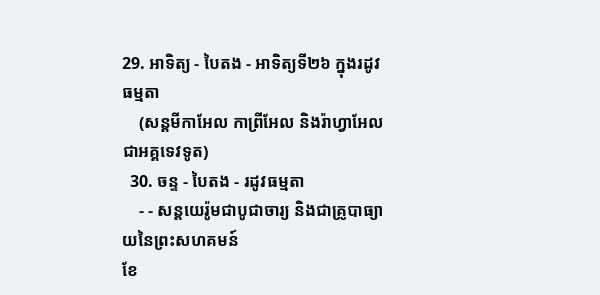29. អាទិត្យ - បៃតង - អាទិត្យទី២៦ ក្នុងរដូវធម្មតា
    (សន្តមីកាអែល កាព្រីអែល និងរ៉ាហ្វាអែលជាអគ្គទេវទូត)
  30. ចន្ទ - បៃតង - រដូវធម្មតា
    - - សន្ដយេរ៉ូមជាបូជាចារ្យ និងជាគ្រូបាធ្យាយនៃព្រះសហគមន៍
ខែ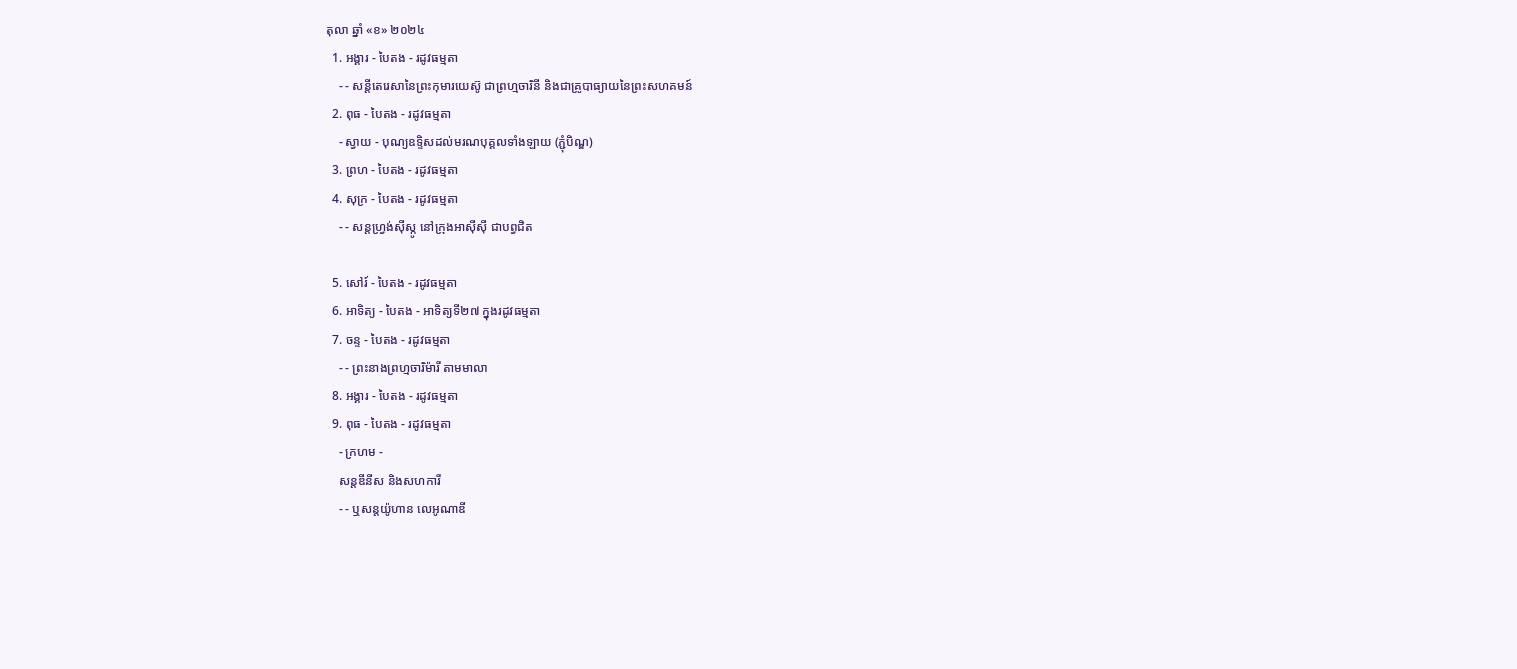តុលា ឆ្នាំ «ខ» ២០២៤
  1. អង្គារ - បៃតង - រដូវធម្មតា
    - - សន្តីតេរេសានៃព្រះកុមារយេស៊ូ ជាព្រហ្មចារិនី និងជាគ្រូបាធ្យាយនៃព្រះសហគមន៍
  2. ពុធ - បៃតង - រដូវធម្មតា
    - ស្វាយ - បុណ្យឧទ្ទិសដល់មរណបុគ្គលទាំងឡាយ (ភ្ជុំបិណ្ឌ)
  3. ព្រហ - បៃតង - រដូវធម្មតា
  4. សុក្រ - បៃតង - រដូវធម្មតា
    - - សន្តហ្វ្រង់ស៊ីស្កូ នៅក្រុងអាស៊ីស៊ី ជាបព្វជិត

  5. សៅរ៍ - បៃតង - រដូវធម្មតា
  6. អាទិត្យ - បៃតង - អាទិត្យទី២៧ ក្នុងរដូវធម្មតា
  7. ចន្ទ - បៃតង - រដូវធម្មតា
    - - ព្រះនាងព្រហ្មចារិម៉ារី តាមមាលា
  8. អង្គារ - បៃតង - រដូវធម្មតា
  9. ពុធ - បៃតង - រដូវធម្មតា
    - ក្រហម -
    សន្តឌីនីស និងសហការី
    - - ឬសន្តយ៉ូហាន លេអូណាឌី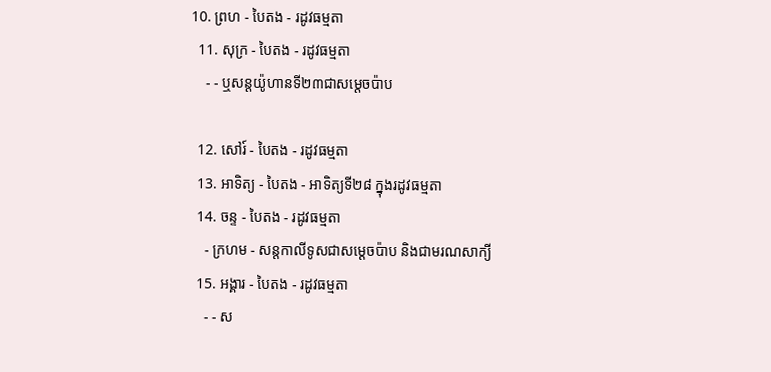10. ព្រហ - បៃតង - រដូវធម្មតា
  11. សុក្រ - បៃតង - រដូវធម្មតា
    - - ឬសន្តយ៉ូហានទី២៣ជាសម្តេចប៉ាប

  12. សៅរ៍ - បៃតង - រដូវធម្មតា
  13. អាទិត្យ - បៃតង - អាទិត្យទី២៨ ក្នុងរដូវធម្មតា
  14. ចន្ទ - បៃតង - រដូវធម្មតា
    - ក្រហម - សន្ដកាលីទូសជាសម្ដេចប៉ាប និងជាមរណសាក្យី
  15. អង្គារ - បៃតង - រដូវធម្មតា
    - - ស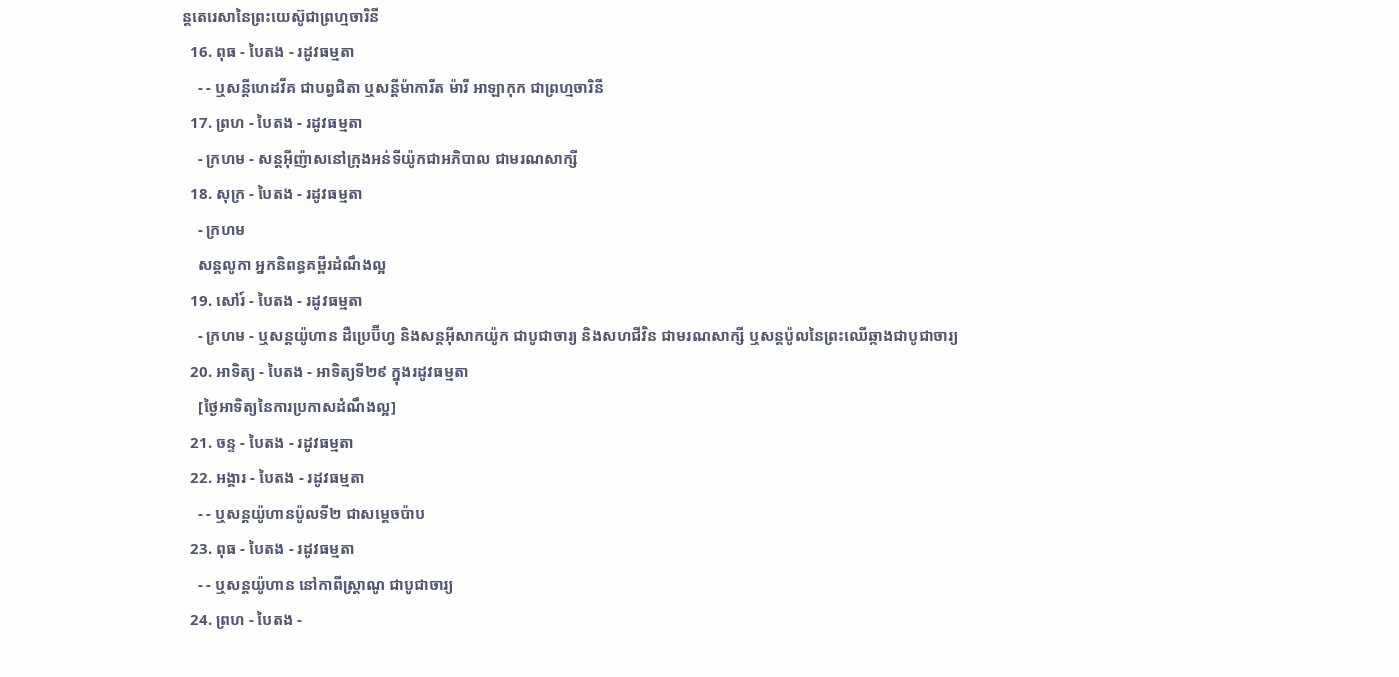ន្តតេរេសានៃព្រះយេស៊ូជាព្រហ្មចារិនី
  16. ពុធ - បៃតង - រដូវធម្មតា
    - - ឬសន្ដីហេដវីគ ជាបព្វជិតា ឬសន្ដីម៉ាការីត ម៉ារី អាឡាកុក ជាព្រហ្មចារិនី
  17. ព្រហ - បៃតង - រដូវធម្មតា
    - ក្រហម - សន្តអ៊ីញ៉ាសនៅក្រុងអន់ទីយ៉ូកជាអភិបាល ជាមរណសាក្សី
  18. សុក្រ - បៃតង - រដូវធម្មតា
    - ក្រហម
    សន្តលូកា អ្នកនិពន្ធគម្ពីរដំណឹងល្អ
  19. សៅរ៍ - បៃតង - រដូវធម្មតា
    - ក្រហម - ឬសន្ដយ៉ូហាន ដឺប្រេប៊ីហ្វ និងសន្ដអ៊ីសាកយ៉ូក ជាបូជាចារ្យ និងសហជីវិន ជាមរណសាក្សី ឬសន្ដប៉ូលនៃព្រះឈើឆ្កាងជាបូជាចារ្យ
  20. អាទិត្យ - បៃតង - អាទិត្យទី២៩ ក្នុងរដូវធម្មតា
    [ថ្ងៃអាទិត្យនៃការប្រកាសដំណឹងល្អ]
  21. ចន្ទ - បៃតង - រដូវធម្មតា
  22. អង្គារ - បៃតង - រដូវធម្មតា
    - - ឬសន្តយ៉ូហានប៉ូលទី២ ជាសម្ដេចប៉ាប
  23. ពុធ - បៃតង - រដូវធម្មតា
    - - ឬសន្ដយ៉ូហាន នៅកាពីស្រ្ដាណូ ជាបូជាចារ្យ
  24. ព្រហ - បៃតង -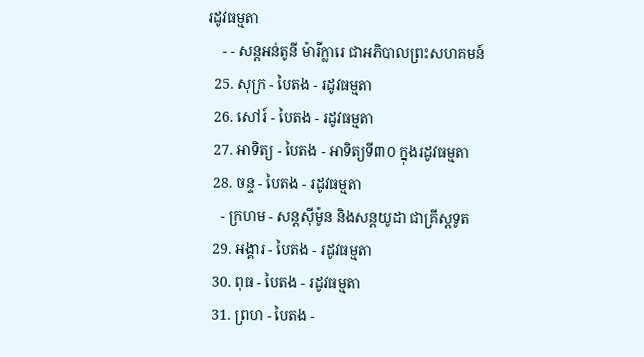រដូវធម្មតា
    - - សន្តអន់តូនី ម៉ារីក្លារេ ជាអភិបាលព្រះសហគមន៍
  25. សុក្រ - បៃតង - រដូវធម្មតា
  26. សៅរ៍ - បៃតង - រដូវធម្មតា
  27. អាទិត្យ - បៃតង - អាទិត្យទី៣០ ក្នុងរដូវធម្មតា
  28. ចន្ទ - បៃតង - រដូវធម្មតា
    - ក្រហម - សន្ដស៊ីម៉ូន និងសន្ដយូដា ជាគ្រីស្ដទូត
  29. អង្គារ - បៃតង - រដូវធម្មតា
  30. ពុធ - បៃតង - រដូវធម្មតា
  31. ព្រហ - បៃតង -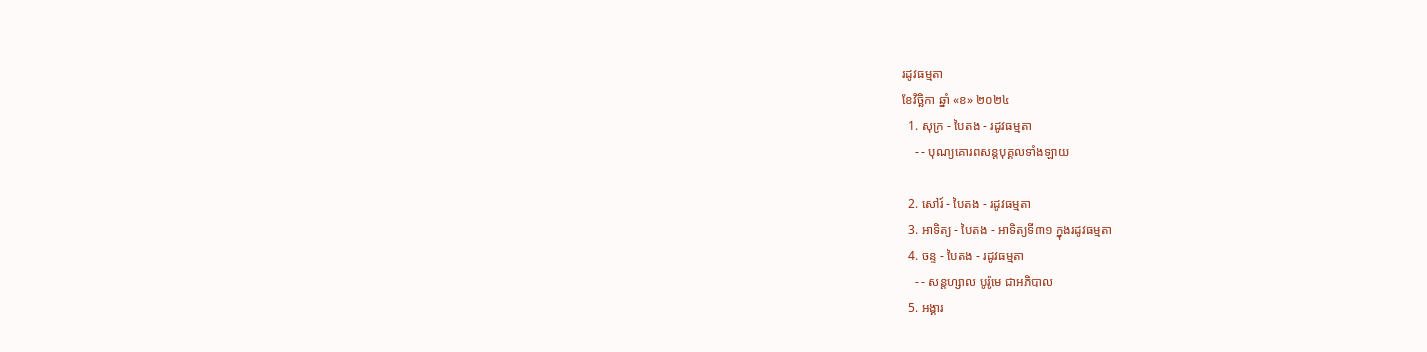រដូវធម្មតា
ខែវិច្ឆិកា ឆ្នាំ «ខ» ២០២៤
  1. សុក្រ - បៃតង - រដូវធម្មតា
    - - បុណ្យគោរពសន្ដបុគ្គលទាំងឡាយ

  2. សៅរ៍ - បៃតង - រដូវធម្មតា
  3. អាទិត្យ - បៃតង - អាទិត្យទី៣១ ក្នុងរដូវធម្មតា
  4. ចន្ទ - បៃតង - រដូវធម្មតា
    - - សន្ដហ្សាល បូរ៉ូមេ ជាអភិបាល
  5. អង្គារ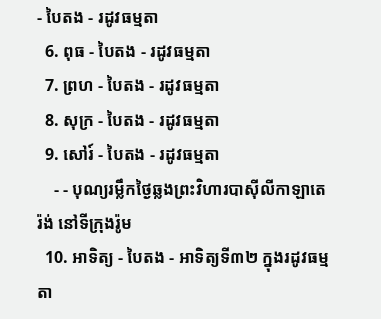- បៃតង - រដូវធម្មតា
  6. ពុធ - បៃតង - រដូវធម្មតា
  7. ព្រហ - បៃតង - រដូវធម្មតា
  8. សុក្រ - បៃតង - រដូវធម្មតា
  9. សៅរ៍ - បៃតង - រដូវធម្មតា
    - - បុណ្យរម្លឹកថ្ងៃឆ្លងព្រះវិហារបាស៊ីលីកាឡាតេរ៉ង់ នៅទីក្រុងរ៉ូម
  10. អាទិត្យ - បៃតង - អាទិត្យទី៣២ ក្នុងរដូវធម្មតា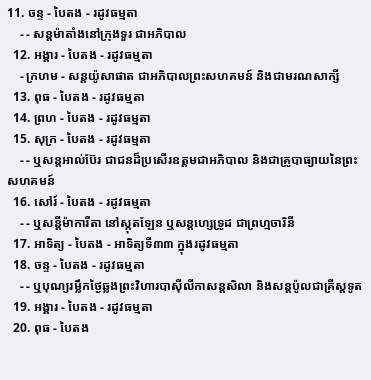11. ចន្ទ - បៃតង - រដូវធម្មតា
    - - សន្ដម៉ាតាំងនៅក្រុងទួរ ជាអភិបាល
  12. អង្គារ - បៃតង - រដូវធម្មតា
    - ក្រហម - សន្ដយ៉ូសាផាត ជាអភិបាលព្រះសហគមន៍ និងជាមរណសាក្សី
  13. ពុធ - បៃតង - រដូវធម្មតា
  14. ព្រហ - បៃតង - រដូវធម្មតា
  15. សុក្រ - បៃតង - រដូវធម្មតា
    - - ឬសន្ដអាល់ប៊ែរ ជាជនដ៏ប្រសើរឧត្ដមជាអភិបាល និងជាគ្រូបាធ្យាយនៃព្រះសហគមន៍
  16. សៅរ៍ - បៃតង - រដូវធម្មតា
    - - ឬសន្ដីម៉ាការីតា នៅស្កុតឡែន ឬសន្ដហ្សេទ្រូដ ជាព្រហ្មចារិនី
  17. អាទិត្យ - បៃតង - អាទិត្យទី៣៣ ក្នុងរដូវធម្មតា
  18. ចន្ទ - បៃតង - រដូវធម្មតា
    - - ឬបុណ្យរម្លឹកថ្ងៃឆ្លងព្រះវិហារបាស៊ីលីកាសន្ដសិលា និងសន្ដប៉ូលជាគ្រីស្ដទូត
  19. អង្គារ - បៃតង - រដូវធម្មតា
  20. ពុធ - បៃតង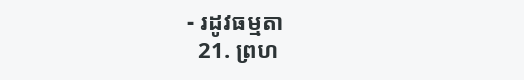- រដូវធម្មតា
  21. ព្រហ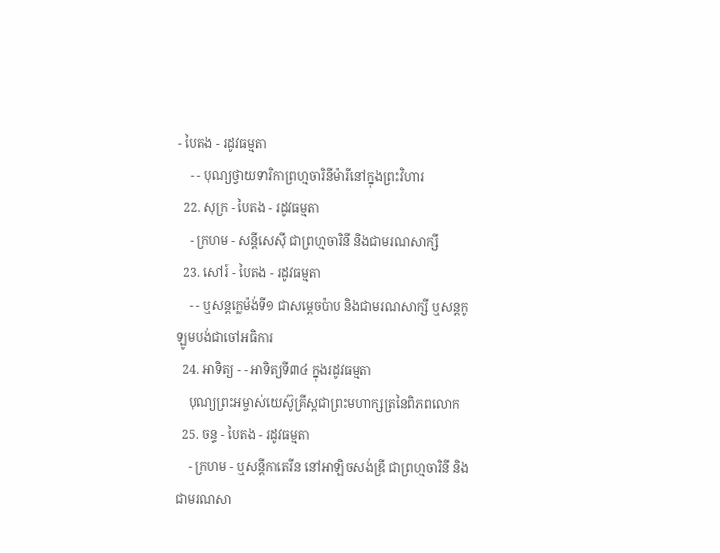- បៃតង - រដូវធម្មតា
    - - បុណ្យថ្វាយទារិកាព្រហ្មចារិនីម៉ារីនៅក្នុងព្រះវិហារ
  22. សុក្រ - បៃតង - រដូវធម្មតា
    - ក្រហម - សន្ដីសេស៊ី ជាព្រហ្មចារិនី និងជាមរណសាក្សី
  23. សៅរ៍ - បៃតង - រដូវធម្មតា
    - - ឬសន្ដក្លេម៉ង់ទី១ ជាសម្ដេចប៉ាប និងជាមរណសាក្សី ឬសន្ដកូឡូមបង់ជាចៅអធិការ
  24. អាទិត្យ - - អាទិត្យទី៣៤ ក្នុងរដូវធម្មតា
    បុណ្យព្រះអម្ចាស់យេស៊ូគ្រីស្ដជាព្រះមហាក្សត្រនៃពិភពលោក
  25. ចន្ទ - បៃតង - រដូវធម្មតា
    - ក្រហម - ឬសន្ដីកាតេរីន នៅអាឡិចសង់ឌ្រី ជាព្រហ្មចារិនី និងជាមរណសា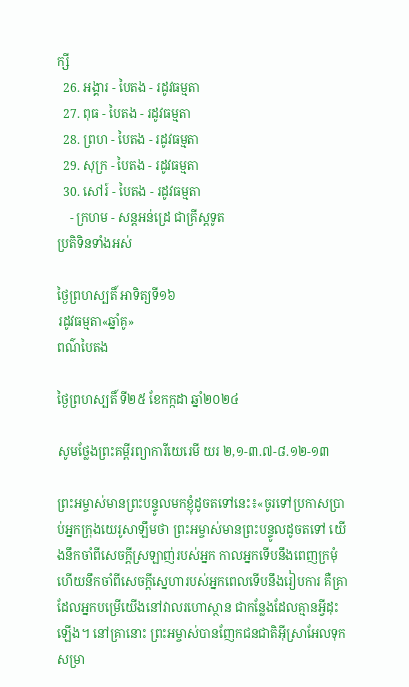ក្សី
  26. អង្គារ - បៃតង - រដូវធម្មតា
  27. ពុធ - បៃតង - រដូវធម្មតា
  28. ព្រហ - បៃតង - រដូវធម្មតា
  29. សុក្រ - បៃតង - រដូវធម្មតា
  30. សៅរ៍ - បៃតង - រដូវធម្មតា
    - ក្រហម - សន្ដអន់ដ្រេ ជាគ្រីស្ដទូត
ប្រតិទិនទាំងអស់

ថ្ងៃព្រហស្បតិ៍ អាទិត្យទី១៦
រដូវធម្មតា«ឆ្នាំគូ»
ពណ៌បៃតង

ថ្ងៃព្រហស្បតិ៍ ទី២៥ ខែកក្កដា ឆ្នាំ២០២៤

សូមថ្លែងព្រះគម្ពីរព្យាការីយេរេមី យរ ២,១-៣.៧-៨.១២-១៣

ព្រះអម្ចាស់មានព្រះបន្ទូលមកខ្ញុំដូចតទៅនេះ៖«ចូរទៅប្រកាសប្រាប់អ្នកក្រុងយេរូសាឡឹមថា ព្រះអម្ចាស់មានព្រះបន្ទូលដូចតទៅ យើងនឹកចាំពីសេចក្តីស្រឡាញ់របស់អ្នក កាលអ្នកទើបនឹងពេញក្រមុំ ហើយនឹកចាំពីសេចក្តីស្នេហារបស់អ្នកពេលទើបនឹងរៀបការ គឺគ្រាដែលអ្នកបម្រើយើងនៅវាលរហោស្ថាន ជាកន្លែងដែលគ្មានអ្វីដុះឡើង។ នៅគ្រានោះ ព្រះអម្ចាស់បានញែកជនជាតិអ៊ីស្រាអែលទុកសម្រា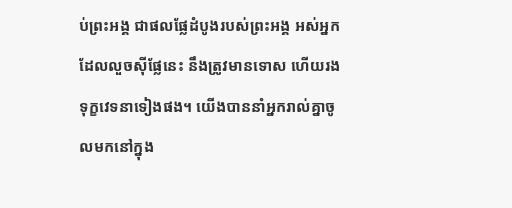ប់ព្រះអង្គ ជាផលផ្លែដំបូងរបស់ព្រះអង្គ អស់អ្នកដែលលួចស៊ីផ្លែនេះ នឹងត្រូវមានទោស ហើយរងទុក្ខវេទនាទៀងផង។ យើងបាននាំអ្នករាល់គ្នាចូលមកនៅក្នុង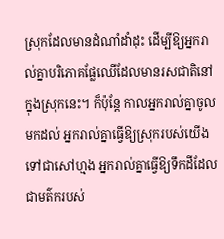ស្រុកដែលមានដំណាំដាំដុះ ដើម្បីឱ្យអ្នករាល់គ្នាបរិភោគផ្លែឈើដែលមានរសជាតិនៅក្នុងស្រុកនេះ។ ក៏ប៉ុន្តែ កាលអ្នករាល់គ្នាចូលមកដល់ អ្នករាល់គ្នាធ្វើឱ្យស្រុករបស់យើងទៅជាសៅហ្មង អ្នករាល់គ្នាធ្វើឱ្យទឹកដីដែលជាមត៌ករបស់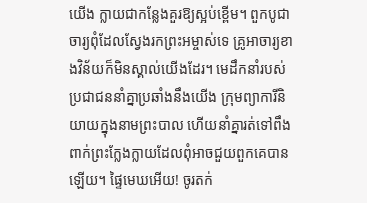យើង ក្លាយជាកន្លែងគួរឱ្យស្អប់ខ្ពើម។ ពួកបូជាចារ្យពុំដែលស្វែងរកព្រះអម្ចាស់ទេ គ្រូអាចារ្យខាងវិន័យក៏មិនស្គាល់យើងដែរ។ មេដឹកនាំរបស់ប្រជាជននាំគ្នាប្រឆាំងនឹងយើង ក្រុមព្យាការីនិយាយក្នុងនាមព្រះបាល ហើយនាំគ្នារត់ទៅពឹងពាក់ព្រះក្លែងក្លាយដែលពុំអាចជួយពួកគេបានឡើយ។ ផ្ទៃមេឃអើយ! ចូរតក់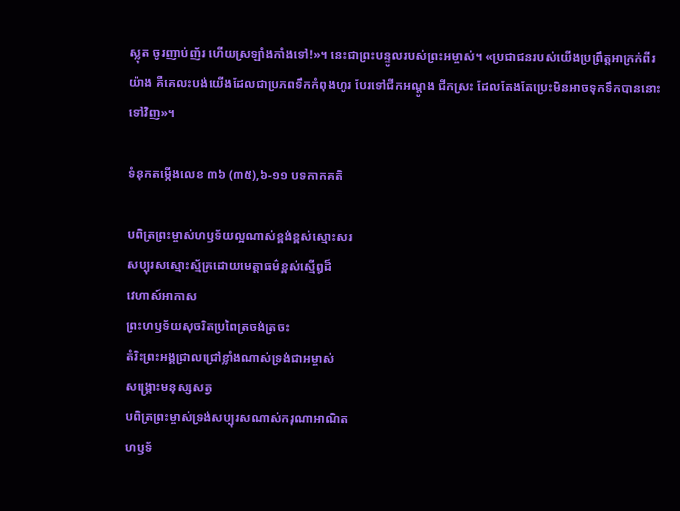ស្លុត ចូរញាប់ញ័រ ហើយស្រឡាំងកាំងទៅ!»។ នេះជាព្រះបន្ទូលរបស់ព្រះអម្ចាស់។ «ប្រជាជនរបស់យើងប្រព្រឹត្តអាក្រក់ពីរយ៉ាង គឺគេលះបង់យើងដែលជាប្រភពទឹកកំពុងហូរ បែរទៅជីកអណ្តូង ជីកស្រះ ដែលតែងតែប្រេះមិនអាចទុកទឹកបាននោះទៅវិញ»។

ទំនុកតម្កើងលេខ ៣៦ (៣៥),៦-១១ បទកាកគតិ

បពិត្រព្រះម្ចាស់ហឫទ័យល្អណាស់ខ្ពង់ខ្ពស់ស្មោះសរ
សប្បុរសស្មោះស្ម័គ្រដោយមេត្តាធម៌ខ្ពស់ស្មើឰដ៏
វេហាស៍អាកាស
ព្រះហឫទ័យសុចរិតប្រពៃត្រចង់ត្រចះ
តំរិះព្រះអង្គជ្រាលជ្រៅខ្លាំងណាស់ទ្រង់ជាអម្ចាស់
សង្គ្រោះមនុស្សសត្វ
បពិត្រព្រះម្ចាស់ទ្រង់សប្បុរសណាស់ករុណាអាណិត
ហឫទ័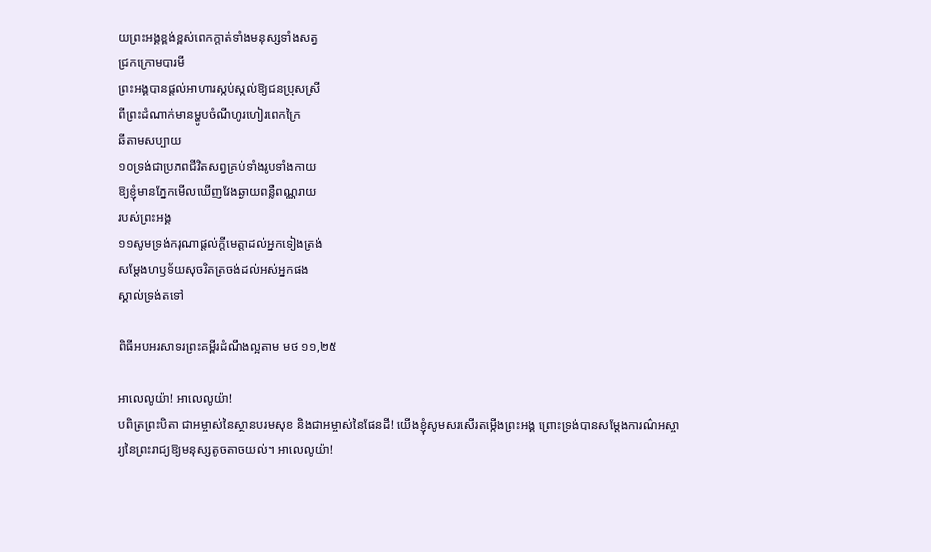យព្រះអង្គខ្ពង់ខ្ពស់ពេកក្តាត់ទាំងមនុស្សទាំងសត្វ
ជ្រកក្រោមបារមី
ព្រះអង្គបានផ្តល់អាហារស្កប់ស្កល់ឱ្យជនប្រុសស្រី
ពីព្រះដំណាក់មានម្ហូបចំណីហូរហៀរពេកក្រៃ
ឆីតាមសប្បាយ
១០ទ្រង់ជាប្រភពជីវិតសព្វគ្រប់ទាំងរូបទាំងកាយ
ឱ្យខ្ញុំមានភ្នែកមើលឃើញវែងឆ្ងាយពន្លឺពណ្ណរាយ
របស់ព្រះអង្គ
១១សូមទ្រង់ករុណាផ្តល់ក្តីមេត្តាដល់អ្នកទៀងត្រង់
សម្តែងហឫទ័យសុចរិតត្រចង់ដល់អស់អ្នកផង
ស្គាល់ទ្រង់តទៅ

ពិធីអបអរសាទរព្រះគម្ពីរដំណឹងល្អតាម មថ ១១,២៥

អាលេលូយ៉ា! អាលេលូយ៉ា!
បពិត្រព្រះបិតា ជាអម្ចាស់នៃស្ថានបរមសុខ និងជាអម្ចាស់នៃផែនដី! យើងខ្ញុំសូមសរសើរតម្កើងព្រះអង្គ ព្រោះទ្រង់បានសម្តែងការណ៌អស្ចារ្យនៃព្រះរាជ្យឱ្យមនុស្សតូចតាចយល់។ អាលេលូយ៉ា!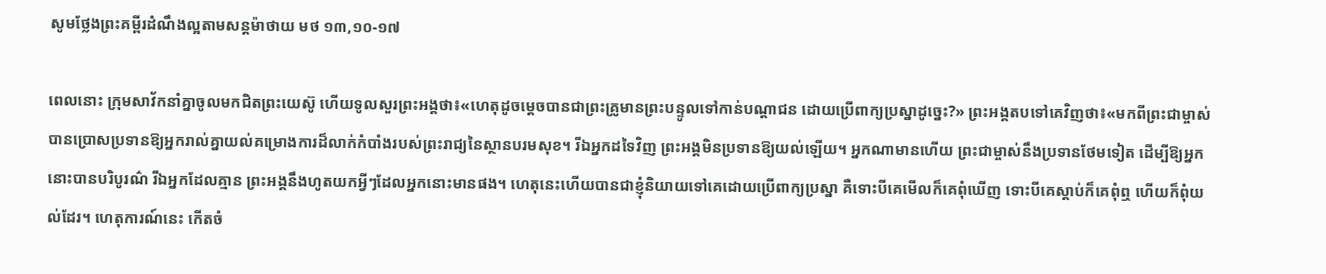សូមថ្លែងព្រះគម្ពីរដំណឹងល្អតាមសន្តម៉ាថាយ មថ ១៣,១០-១៧

ពេលនោះ ក្រុមសាវ័កនាំគ្នាចូលមកជិតព្រះយេស៊ូ ហើយទូលសួរព្រះអង្គថា៖«ហេតុដូចម្តេចបានជាព្រះគ្រូមានព្រះបន្ទូលទៅកាន់បណ្តាជន ដោយប្រើពាក្យប្រស្នាដូច្នេះ?» ព្រះអង្គតបទៅគេវិញថា៖«មកពីព្រះជាម្ចាស់បានប្រោសប្រទានឱ្យអ្នករាល់គ្នាយល់គម្រោងការដ៏លាក់កំបាំងរបស់ព្រះរាជ្យនៃស្ថានបរមសុខ។ រីឯអ្នកដទៃវិញ ព្រះអង្គមិនប្រទានឱ្យយល់ឡើយ។ អ្នកណាមានហើយ ព្រះជាម្ចាស់នឹងប្រទានថែមទៀត ដើម្បីឱ្យអ្នកនោះបានបរិបូរណ៌ រីឯអ្នកដែលគ្មាន ព្រះអង្គនឹងហូតយកអ្វីៗដែលអ្នកនោះមានផង។ ហេតុនេះហើយបានជាខ្ញុំនិយាយទៅគេដោយប្រើពាក្យប្រស្នា គឺទោះបីគេមើលក៏គេពុំឃើញ ទោះបីគេស្តាប់ក៏គេពុំឮ ហើយក៏ពុំយល់ដែរ។ ហេតុការណ៍នេះ កើតចំ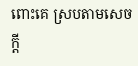ពោះគេ ស្របតាមសេចក្តី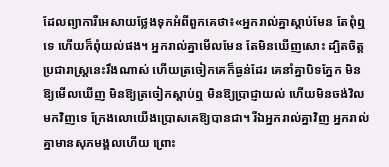ដែលព្យាការីអេសាយថ្លែងទុកអំពីពួកគេថា៖«អ្នករាល់គ្នាស្តាប់មែន តែពុំឮទេ ហើយក៏ពុំយល់ផង។ អ្នករាល់គ្នាមើលមែន តែមិនឃើញសោះ ដ្បិតចិត្តប្រជារាស្ត្រនេះរឹងណាស់ ហើយត្រចៀកគេក៏ធ្ងន់ដែរ គេនាំគ្នាបិទភ្នែក មិនឱ្យមើលឃើញ មិនឱ្យត្រចៀកស្តាប់ឮ មិនឱ្យប្រាជ្ញាយល់ ហើយមិនចង់វិលមកវិញទេ ក្រែងលោយើងប្រោសគេឱ្យបានជា។ រីឯអ្នករាល់គ្នាវិញ អ្នករាល់គ្នាមានសុភមង្គលហើយ ព្រោះ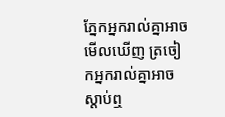ភ្នែកអ្នករាល់គ្នាអាចមើលឃើញ ត្រចៀកអ្នករាល់គ្នាអាចស្តាប់ឮ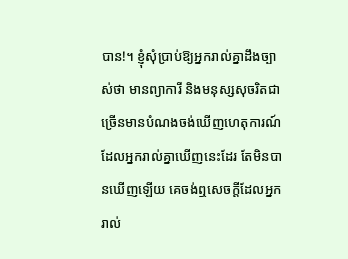បាន!។ ខ្ញុំសុំប្រាប់ឱ្យអ្នករាល់គ្នាដឹងច្បាស់ថា មានព្យាការី និងមនុស្សសុចរិតជាច្រើនមានបំណងចង់ឃើញហេតុការណ៍ដែលអ្នករាល់គ្នាឃើញនេះដែរ តែមិនបានឃើញឡើយ គេចង់ឮសេចក្តីដែលអ្នករាល់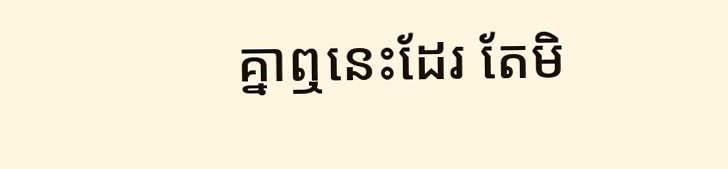គ្នាឮនេះដែរ តែមិ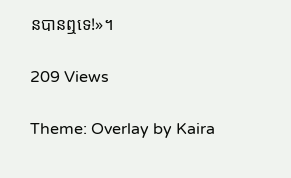នបានឮទេ!»។

209 Views

Theme: Overlay by Kaira